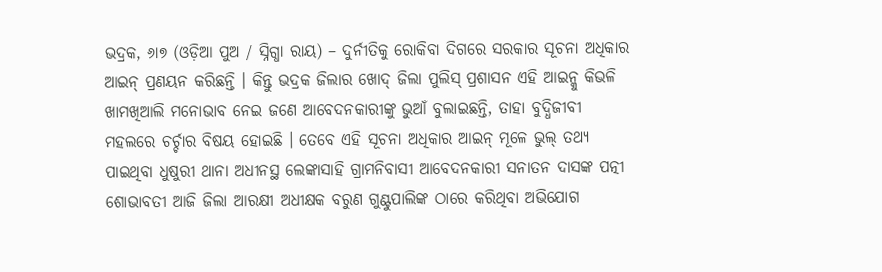ଭଦ୍ରକ, ୬ା୭ (ଓଡ଼ିଆ ପୁଅ / ସ୍ନିଗ୍ଧା ରାୟ) – ଦୁର୍ନୀତିକୁ ରୋକିବା ଦିଗରେ ସରକାର ସୂଚନା ଅଧିକାର ଆଇନ୍ ପ୍ରଣୟନ କରିଛନ୍ତି । କିନ୍ତୁ ଭଦ୍ରକ ଜିଲାର ଖୋଦ୍ ଜିଲା ପୁଲିସ୍ ପ୍ରଶାସନ ଏହି ଆଇନ୍କୁ କିଭଳି ଖାମଖିଆଲି ମନୋଭାବ ନେଇ ଜଣେ ଆବେଦନକାରୀଙ୍କୁ ଭୁଆଁ ବୁଲାଇଛନ୍ତି, ତାହା ବୁଦ୍ଧିଜୀବୀ ମହଲରେ ଚର୍ଚ୍ଚାର ବିଷୟ ହୋଇଛି । ତେବେ ଏହି ସୂଚନା ଅଧିକାର ଆଇନ୍ ମୂଳେ ଭୁଲ୍ ତଥ୍ୟ ପାଇଥିବା ଧୁଷୁରୀ ଥାନା ଅଧୀନସ୍ଥ ଲେଙ୍କାସାହି ଗ୍ରାମନିବାସୀ ଆବେଦନକାରୀ ସନାତନ ଦାସଙ୍କ ପତ୍ନୀ ଶୋଭାବତୀ ଆଜି ଜିଲା ଆରକ୍ଷୀ ଅଧୀକ୍ଷକ ବରୁଣ ଗୁଣ୍ଟୁପାଲିଙ୍କ ଠାରେ କରିଥିବା ଅଭିଯୋଗ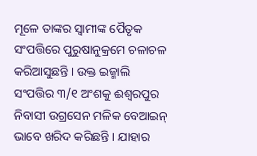ମୂଳେ ତାଙ୍କର ସ୍ୱାମୀଙ୍କ ପୈତୃକ ସଂପତ୍ତିରେ ପୁରୁଷାନୁକ୍ରମେ ଚଳାଚଳ କରିଆସୁଛନ୍ତି । ଉକ୍ତ ଇଜ୍ମାଲି ସଂପତ୍ତିର ୩/୧ ଅଂଶକୁ ଈଶ୍ୱରପୁର ନିବାସୀ ଉଗ୍ରସେନ ମଳିକ ବେଆଇନ୍ ଭାବେ ଖରିଦ କରିଛନ୍ତି । ଯାହାର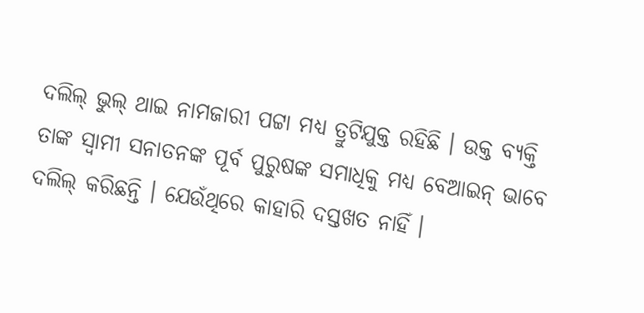ଦଲିଲ୍ ଭୁଲ୍ ଥାଇ ନାମଜାରୀ ପଟ୍ଟା ମଧ୍ୟ ତ୍ରୁଟିଯୁକ୍ତ ରହିଛି । ଉକ୍ତ ବ୍ୟକ୍ତି ତାଙ୍କ ସ୍ୱାମୀ ସନାତନଙ୍କ ପୂର୍ବ ପୁରୁଷଙ୍କ ସମାଧିକୁ ମଧ୍ୟ ବେଆଇନ୍ ଭାବେ ଦଲିଲ୍ କରିଛନ୍ତି । ଯେଉଁଥିରେ କାହାରି ଦସ୍ତଖତ ନାହିଁ ।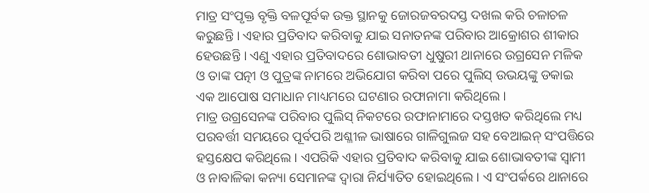ମାତ୍ର ସଂପୃକ୍ତ ବୃକ୍ତି ବଳପୂର୍ବକ ଉକ୍ତ ସ୍ଥାନକୁ ଜୋରଜବରଦସ୍ତ ଦଖଲ କରି ଚଳାଚଳ କରୁଛନ୍ତି । ଏହାର ପ୍ରତିବାଦ କରିବାକୁ ଯାଇ ସନାତନଙ୍କ ପରିବାର ଆକ୍ରୋଶର ଶୀକାର ହେଉଛନ୍ତି । ଏଣୁ ଏହାର ପ୍ରତିବାଦରେ ଶୋଭାବତୀ ଧୁଷୁରୀ ଥାନାରେ ଉଗ୍ରସେନ ମଳିକ ଓ ତାଙ୍କ ପତ୍ନୀ ଓ ପୁତ୍ରଙ୍କ ନାମରେ ଅଭିଯୋଗ କରିବା ପରେ ପୁଲିସ୍ ଉଭୟଙ୍କୁ ଡକାଇ ଏକ ଆପୋଷ ସମାଧାନ ମାଧ୍ୟମରେ ଘଟଣାର ରଫାନାମା କରିଥିଲେ ।
ମାତ୍ର ଉଗ୍ରସେନଙ୍କ ପରିବାର ପୁଲିସ୍ ନିକଟରେ ରଫାନାମାରେ ଦସ୍ତଖତ କରିଥିଲେ ମଧ୍ୟ ପରବର୍ତ୍ତୀ ସମୟରେ ପୂର୍ବପରି ଅଶ୍ଳୀଳ ଭାଷାରେ ଗାଳିଗୁଲଜ ସହ ବେଆଇନ୍ ସଂପତ୍ତିରେ ହସ୍ତକ୍ଷେପ କରିଥିଲେ । ଏପରିକି ଏହାର ପ୍ରତିବାଦ କରିବାକୁ ଯାଇ ଶୋଭାବତୀଙ୍କ ସ୍ୱାମୀ ଓ ନାବାଳିକା କନ୍ୟା ସେମାନଙ୍କ ଦ୍ୱାରା ନିର୍ଯ୍ୟାତିତ ହୋଇଥିଲେ । ଏ ସଂପର୍କରେ ଥାନାରେ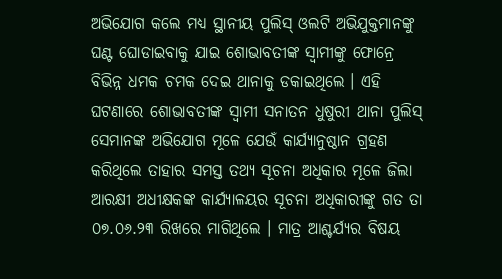ଅଭିଯୋଗ କଲେ ମଧ୍ୟ ସ୍ଥାନୀୟ ପୁଲିସ୍ ଓଲଟି ଅଭିଯୁକ୍ତମାନଙ୍କୁ ଘଣ୍ଟ ଘୋଡାଇବାକୁ ଯାଇ ଶୋଭାବତୀଙ୍କ ସ୍ୱାମୀଙ୍କୁ ଫୋନ୍ରେ ବିଭିନ୍ନ ଧମକ ଚମକ ଦେଇ ଥାନାକୁ ଡକାଇଥିଲେ । ଏହି ଘଟଣାରେ ଶୋଭାବତୀଙ୍କ ସ୍ୱାମୀ ସନାତନ ଧୁଷୁରୀ ଥାନା ପୁଲିସ୍ ସେମାନଙ୍କ ଅଭିଯୋଗ ମୂଳେ ଯେଉଁ କାର୍ଯ୍ୟାନୁଷ୍ଠାନ ଗ୍ରହଣ କରିଥିଲେ ତାହାର ସମସ୍ତ ତଥ୍ୟ ସୂଚନା ଅଧିକାର ମୂଳେ ଜିଲା ଆରକ୍ଷୀ ଅଧୀକ୍ଷକଙ୍କ କାର୍ଯ୍ୟାଳୟର ସୂଚନା ଅଧିକାରୀଙ୍କୁ ଗତ ତା ୦୭.୦୬.୨୩ ରିଖରେ ମାଗିଥିଲେ । ମାତ୍ର ଆଶ୍ଚର୍ଯ୍ୟର ବିଷୟ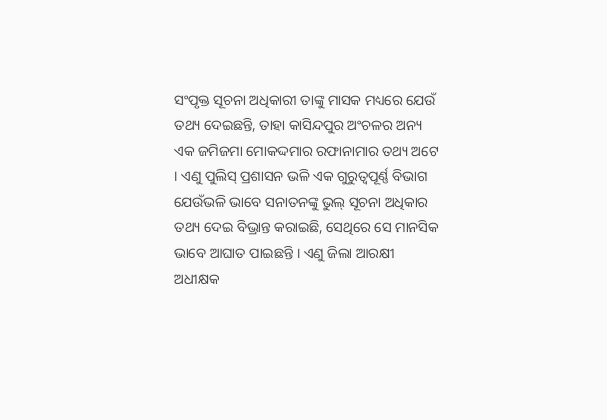ସଂପୃକ୍ତ ସୂଚନା ଅଧିକାରୀ ତାଙ୍କୁ ମାସକ ମଧ୍ୟରେ ଯେଉଁ ତଥ୍ୟ ଦେଇଛନ୍ତି, ତାହା କାସିନ୍ଦପୁର ଅଂଚଳର ଅନ୍ୟ ଏକ ଜମିଜମା ମୋକଦ୍ଦମାର ରଫାନାମାର ତଥ୍ୟ ଅଟେ । ଏଣୁ ପୁଲିସ୍ ପ୍ରଶାସନ ଭଳି ଏକ ଗୁରୁତ୍ୱପୂର୍ଣ୍ଣ ବିଭାଗ ଯେଉଁଭଳି ଭାବେ ସନାତନଙ୍କୁ ଭୁଲ୍ ସୂଚନା ଅଧିକାର ତଥ୍ୟ ଦେଇ ବିଭ୍ରାନ୍ତ କରାଇଛି, ସେଥିରେ ସେ ମାନସିକ ଭାବେ ଆଘାତ ପାଇଛନ୍ତି । ଏଣୁ ଜିଲା ଆରକ୍ଷୀ ଅଧୀକ୍ଷକ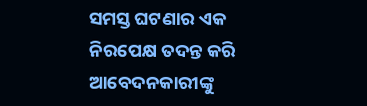ସମସ୍ତ ଘଟଣାର ଏକ ନିରପେକ୍ଷ ତଦନ୍ତ କରି ଆବେଦନକାରୀଙ୍କୁ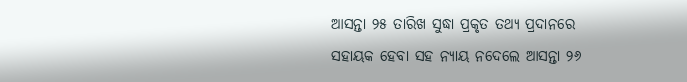ଆସନ୍ତା ୨୫ ତାରିଖ ସୁଦ୍ଧା ପ୍ରକୃତ ତଥ୍ୟ ପ୍ରଦାନରେ ସହାୟକ ହେବା ସହ ନ୍ୟାୟ ନଦେଲେ ଆସନ୍ତା ୨୬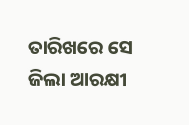ତାରିଖରେ ସେ ଜିଲା ଆରକ୍ଷୀ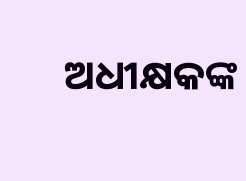ଅଧୀକ୍ଷକଙ୍କ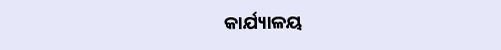କାର୍ଯ୍ୟାଳୟ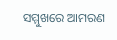ସମ୍ମୁଖରେ ଆମରଣ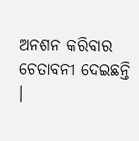ଅନଶନ କରିବାର ଚେତାବନୀ ଦେଇଛନ୍ତି ।